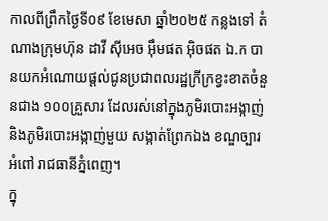កាលពីព្រឹកថ្ងៃទី០៩ ខែមេសា ឆ្នាំ២០២៥ កន្លងទៅ តំណាងក្រុមហ៊ុន ដាវី ស៊ីអេច អ៊ឹមផត អ៊ិចផត ឯ.ក បានយកអំណោយផ្តល់ជូនប្រជាពលរដ្ឋក្រីក្រខ្វះខាតចំនួនជាង ១០០គ្រួសារ ដែលរស់នៅក្នុងភូមិរបោះអង្កាញ់ និងភូមិរបោះអង្កាញ់មួយ សង្កាត់ព្រែកឯង ខណ្ឌច្បារអំពៅ រាជធានីភ្នំពេញ។
ក្នុ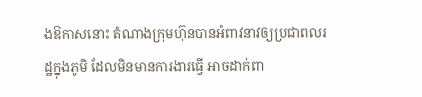ងឱកាសនោះ តំណាងក្រុមហ៊ុនបានអំពាវនាវឲ្យប្រជាពលរដ្ឋក្នុងភូមិ ដែលមិនមានការងារធ្វើ អាចដាក់ពា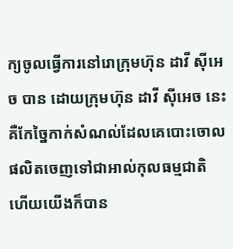ក្យចូលធ្វើការនៅរោក្រុមហ៊ុន ដាវី ស៊ីអេច បាន ដោយក្រុមហ៊ុន ដាវី ស៊ីអេច នេះ គឺកែច្នៃកាក់សំណល់ដែលគេបោះចោល ផលិតចេញទៅជាអាល់កុលធម្មជាតិ ហើយយើងក៏បាន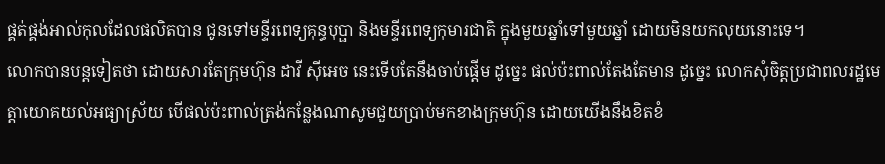ផ្គត់ផ្គង់អាល់កុលដែលផលិតបាន ជូនទៅមន្ទីរពេទ្យគុន្ធបុប្ផា និងមន្ទីរពេទ្យកុមារជាតិ ក្នុងមួយឆ្នាំទៅមួយឆ្នាំ ដោយមិនយកលុយនោះទេ។
លោកបានបន្តទៀតថា ដោយសារតែក្រុមហ៊ុន ដាវី ស៊ីអេច នេះទើបតែនឹងចាប់ផ្តើម ដូច្នេះ ផល់ប៉ះពាល់តែងតែមាន ដូច្នេះ លោកសុំចិត្តប្រជាពលរដ្ឋមេត្តាយោគយល់អធ្យាស្រ័យ បើផល់ប៉ះពាល់ត្រង់កន្លែងណាសូមជួយប្រាប់មកខាងក្រុមហ៊ុន ដោយយើងនឹងខិតខំ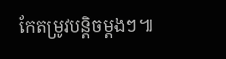កែតម្រូវបន្តិចម្តងៗ៕